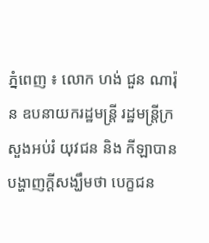ភ្នំពេញ ៖ លោក ហង់ ជួន ណារ៉ុន ឧបនាយករដ្ឋមន្រ្តី រដ្ឋមន្រ្តីក្រសួងអប់រំ យុវជន និង កីឡាបានបង្ហាញក្តីសង្ឃឹមថា បេក្ខជន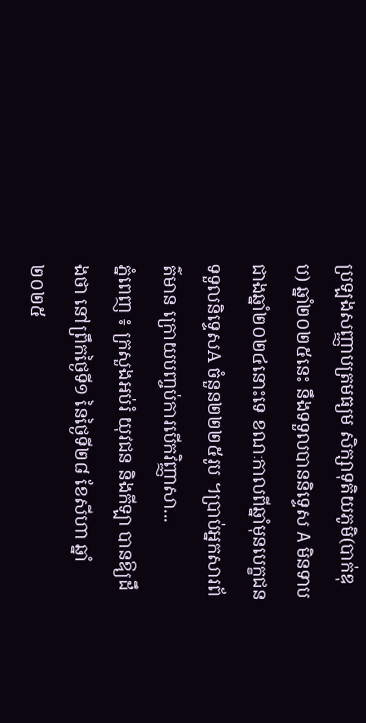ប្រឡងសញ្ញាបត្រមធ្យម សិក្សាទុតិយភូមិ(បាក់ឌុប) ឆ្នាំ២០២៥នេះ នឹងទទួលបាននិទ្ទេស A មិនទាបជាងឆ្នាំ២០២៤នោះទេ ខណៈកាលពីឆ្នាំមុនបេក្ខជន ទទួលនិទ្ទេសA ចំនួន២២២៥រូប ។ប្រាប់អ្នកសារព័ត៌មាន ក្រោយបញ្ចប់ការបើកវិញ្ញាសា...
ភ្នំពេញ ៖ ក្រសួងអប់រំ យុវជន និងកីឡា បានឱ្យដឹងថា នៅព្រឹកថ្ងៃទី១ នៃថ្ងៃទី២៨ ខែសីហា ឆ្នាំ២០២៥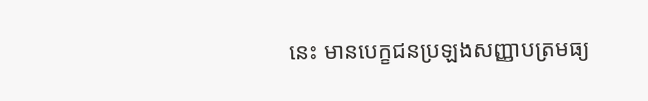នេះ មានបេក្ខជនប្រឡងសញ្ញាបត្រមធ្យ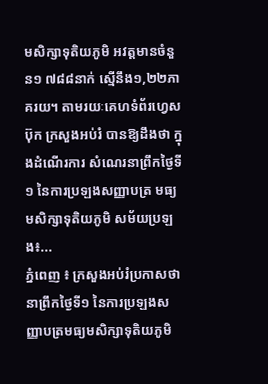មសិក្សាទុតិយភូមិ អវត្តមានចំនួន១ ៧៨៨នាក់ ស្មើនឹង១,២២ភាគរយ។ តាមរយៈគេហទំព័រហ្វេសប៊ុក ក្រសួងអប់រំ បានឱ្យដឹងថា ក្នុងដំណើរការ សំណេរនាព្រឹកថ្ងៃទី១ នៃការប្រឡងសញ្ញាបត្រ មធ្យមសិក្សាទុតិយភូមិ សម័យប្រឡង៖...
ភ្នំពេញ ៖ ក្រសួងអប់រំប្រកាសថា នាព្រឹកថ្ងៃទី១ នៃការប្រឡងសញ្ញាបត្រមធ្យមសិក្សាទុតិយភូមិ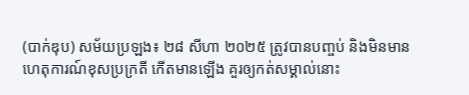(បាក់ឌុប) សម័យប្រឡង៖ ២៨ សីហា ២០២៥ ត្រូវបានបញ្ចប់ និងមិនមានហេតុការណ៍ខុសប្រក្រតី កើតមានឡើង គួរឲ្យកត់សម្គាល់នោះ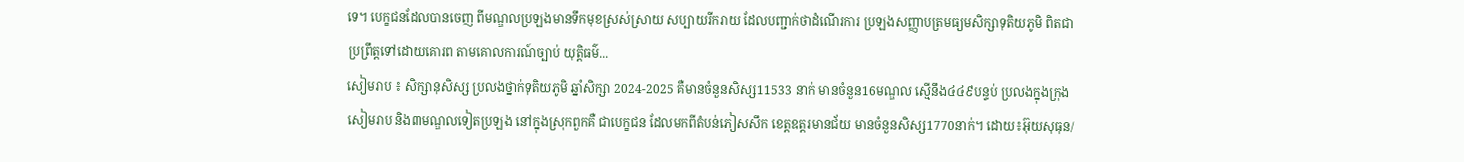ទេ។ បេក្ខជនដែលបានចេញ ពីមណ្ឌលប្រឡងមានទឹកមុខស្រស់ស្រាយ សប្បាយរីករាយ ដែលបញ្ជាក់ថាដំណើរការ ប្រឡងសញ្ញាបត្រមធ្យមសិក្សាទុតិយភូមិ ពិតជាប្រព្រឹត្តទៅដោយគោរព តាមគោលការណ៍ច្បាប់ យុត្តិធម៌...
សៀមរាប ៖ សិក្សានុសិស្ស ប្រលងថ្នាក់ទុតិយភូមិ ឆ្នាំសិក្សា 2024-2025 គឺមានចំនួនសិស្ស11533 នាក់ មានចំនួន16មណ្ឌល ស្មើនឹង៤៤៩បន្ទប់ ប្រលងក្នុងក្រុងសៀមរាប និង៣មណ្ឌលទៀតប្រឡង នៅក្នុងស្រុកពួកគឺ ជាបេក្ខជន ដែលមកពីតំបន់ភៀសសឹក ខេត្តឧត្តរមានជ័យ មានចំនួនសិស្ស1770នាក់។ ដោយ៖អ៊ុយសុធុន/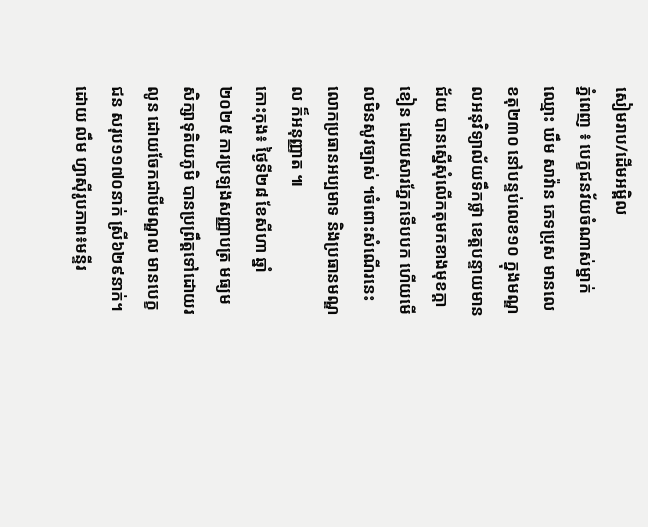សៀមរាប/ដើមអម្ពិល
ភ្នំពេញ ៖ បេក្ខជនវ័យចំណាស់ម្នាក់ ឈ្មោះ ឃឹម សាវ៉ាន ភេទប្រុស មានលេខតុ២៣០ នៅបន្ទប់លេខ១០ ក្នុងមណ្ឌលអនុវិទ្យាល័យទឹកថ្លា ខេត្តបន្ទាយមានជ័យ បានស្នើសុំលើកតុមកខាងមុខក្តាខៀន ដោយសារភ្នែកទើបបក ហើយមើលមិនសូវច្បាស់ ។ចំពោះសំណើរនេះ លោកប្រធានអប្បមាទ និងប្រធានមណ្ឌល ក៏អនុញ្ញាត ៕
កោះកុង៖ ថ្ងៃទី២៨ ខែសីហា ឆ្នាំ២០២៥ ការប្រឡងសញ្ញាបត្រ មធ្យមសិក្សាទុតិយភូមិ បានប្រព្រឹត្តទៅដោយរលូន ដោយចែកជាបីមណ្ឌល មានបេក្ខជន សរុប១១៧០នាក់ ស្រី៦២៩នាក់។ ដោយ លឹម ហ្វាស៊ីរូបភាព៖មន្ទីរ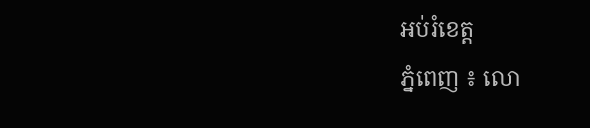អប់រំខេត្ត
ភ្នំពេញ ៖ លោ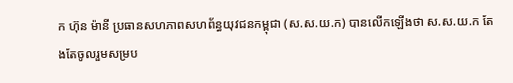ក ហ៊ុន ម៉ានី ប្រធានសហភាពសហព័ន្ធយុវជនកម្ពុជា (ស.ស.យ.ក) បានលើកឡើងថា ស.ស.យ.ក តែងតែចូលរួមសម្រប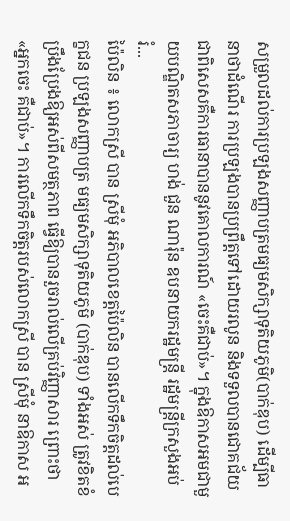សម្រួលដល់ការប្រឡងសញ្ញាបត្រមធ្យមសិក្សាទុតិយភូមិ(បាក់ឌុប) ដើម្បីធានាថាដំណើរ ការប្រឡងបានប្រព្រឹត្តទៅដោយរលូន និងទទួលបានជោគជ័យ ជាពិសេសគឺការធានាបាននូវគោលការណ៍ «ចេះគឺជាប់»។ ក្នុងឱកាសអមជាមួយបណ្ឌិតសភាចារ្យ ហង់ ជួន ណារ៉ុន ឧបនាយករដ្ឋមន្រ្តី រដ្ឋមន្រ្តីក្រសួងអប់រំ...
ប៉ៃលិន ៖ លោកស្រី បាន ស្រីមុំ អភិបាលខេត្តប៉ៃលិន បានលើកទឹកចិត្តដល់បេក្ខជន ប្រឡងសញ្ញាបត្រ មធ្យមសិក្សាទុតិយភូមិ (បាក់ឌុប) ទាំងអស់ ត្រូវខិតខំប្រឹងប្រែងឱ្យអស់ពីសមត្ថភាព ធ្វើឱ្យបានរួចរាល់លើគ្រប់វិញ្ញាសារ ព្រោះថា «អ្នកចេះ គឺជាប់»។ ការលើកទឹកចិត្តរបស់លោកស្រី បាន ស្រីមុំ នាឱកាស អ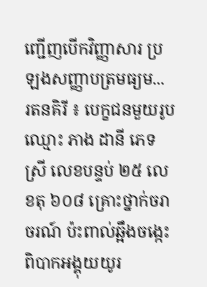ញ្ជើញបើកវិញ្ញាសារ ប្រឡងសញ្ញាបត្រមធ្យម...
រតនគិរី ៖ បេក្ខជនមួយរូបឈ្មោះ ភាង ដានី ភេទស្រី លេខបន្ទប់ ២៥ លេខតុ ៦០៨ គ្រោះថ្នាក់ចរាចរណ៍ ប៉ះពាល់ឆ្អឹងចង្កេះ ពិបាកអង្គុយយូរ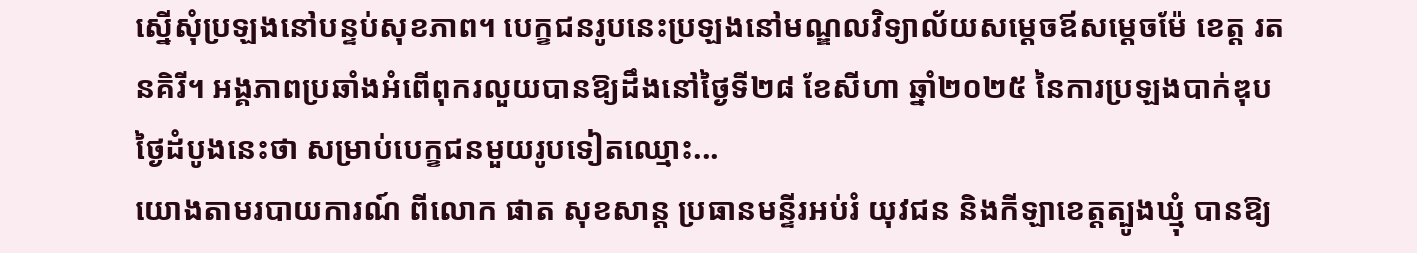ស្នើសុំប្រឡងនៅបន្ទប់សុខភាព។ បេក្ខជនរូបនេះប្រឡងនៅមណ្ឌលវិទ្យាល័យសម្តេចឪសម្តេចម៉ែ ខេត្ត រតនគិរី។ អង្គភាពប្រឆាំងអំពើពុករលួយបានឱ្យដឹងនៅថ្ងៃទី២៨ ខែសីហា ឆ្នាំ២០២៥ នៃការប្រឡងបាក់ឌុបថ្ងៃដំបូងនេះថា សម្រាប់បេក្ខជនមួយរូបទៀតឈ្មោះ...
យោងតាមរបាយការណ៍ ពីលោក ផាត សុខសាន្ត ប្រធានមន្ទីរអប់រំ យុវជន និងកីឡាខេត្តត្បូងឃ្មុំ បានឱ្យ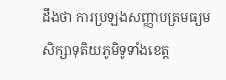ដឹងថា ការប្រឡងសញ្ញាបត្រមធ្យម សិក្សាទុតិយភូមិទូទាំងខេត្ត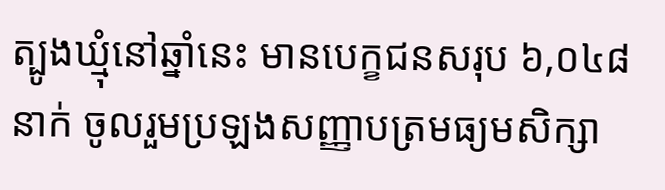ត្បូងឃ្មុំនៅឆ្នាំនេះ មានបេក្ខជនសរុប ៦,០៤៨នាក់ ចូលរួមប្រឡងសញ្ញាបត្រមធ្យមសិក្សា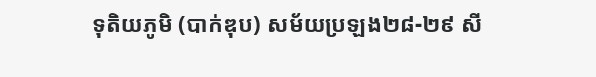ទុតិយភូមិ (បាក់ឌុប) សម័យប្រឡង២៨-២៩ សី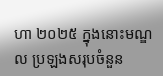ហា ២០២៥ ក្នុងនោះមណ្ឌល ប្រឡងសរុបចំនួន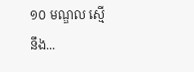១០ មណ្ឌល ស្មើនឹង...